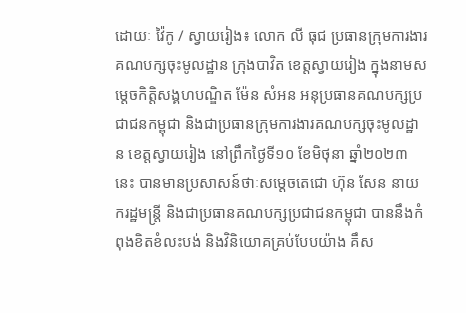ដោយៈ វ៉ៃកូ / ស្វាយរៀង៖ លោក លី ធុជ ប្រធានក្រុមការងារគណបក្សចុះមូលដ្ឋាន ក្រុងបាវិត ខេត្តស្វាយរៀង ក្នុងនាមសម្តេចកិត្តិសង្គហបណ្ឌិត ម៉ែន សំអន អនុប្រធានគណបក្សប្រជាជនកម្ពុជា និងជាប្រធានក្រុមការងារគណបក្សចុះមូលដ្ឋាន ខេត្តស្វាយរៀង នៅព្រឹកថ្ងៃទី១០ ខែមិថុនា ឆ្នាំ២០២៣ នេះ បានមានប្រសាសន៍ថាៈសម្តេចតេជោ ហ៊ុន សែន នាយករដ្ឋមន្រ្តី និងជាប្រធានគណបក្សប្រជាជនកម្ពុជា បាននឹងកំពុងខិតខំលះបង់ និងវិនិយោគគ្រប់បែបយ៉ាង គឹស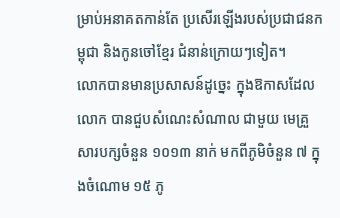ម្រាប់អនាគតកាន់តែ ប្រសើរឡើងរបស់ប្រជាជនកម្ពុជា និងកូនចៅខ្មែរ ជំនាន់ក្រោយៗទៀត។
លោកបានមានប្រសាសន៍ដូច្នេះ ក្នុងឱកាសដែលលោក បានជួបសំណេះសំណាល ជាមួយ មេគ្រួសារបក្សចំនួន ១០១៣ នាក់ មកពីភូមិចំនួន ៧ ក្នុងចំណោម ១៥ ភូ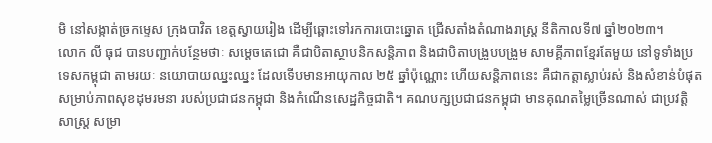មិ នៅសង្កាត់ច្រកម្ទេស ក្រុងបាវិត ខេត្តស្វាយរៀង ដើម្បីឆ្ពោះទៅរកការបោះឆ្នោត ជ្រើសតាំងតំណាងរាស្រ្ត នីតិកាលទី៧ ឆ្នាំ២០២៣។
លោក លី ធុជ បានបញ្ជាក់បន្ថែមថាៈ សម្តេចតេជោ គឺជាបិតាស្ថាបនិកសន្តិភាព និងជាបិតាបង្រួបបង្រួម សាមគ្គីភាពខ្មែរតែមួយ នៅទូទាំងប្រទេសកម្ពុជា តាមរយៈ នយោបាយឈ្នះឈ្នះ ដែលទើបមានអាយុកាល ២៥ ឆ្នាំប៉ុណ្ណោះ ហើយសន្តិភាពនេះ គឺជាកត្តាស្លាប់រស់ និងសំខាន់បំផុត សម្រាប់ភាពសុខដុមរមនា របស់ប្រជាជនកម្ពុជា និងកំណើនសេដ្ឋកិច្ចជាតិ។ គណបក្សប្រជាជនកម្ពុជា មានគុណតម្លៃច្រើនណាស់ ជាប្រវតិ្តសាស្រ្ត សម្រា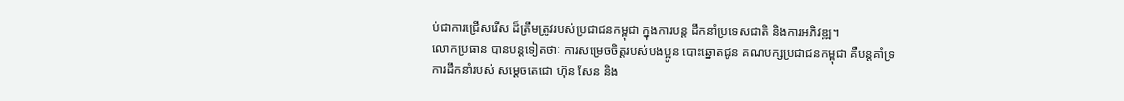ប់ជាការជ្រើសរើស ដ៏ត្រឹមត្រូវរបស់ប្រជាជនកម្ពុជា ក្នុងការបន្ត ដឹកនាំប្រទេសជាតិ និងការអភិវឌ្ឍ។
លោកប្រធាន បានបន្តទៀតថាៈ ការសម្រេចចិត្តរបស់បងប្អូន បោះឆ្នោតជូន គណបក្សប្រជាជនកម្ពុជា គឺបន្តគាំទ្រការដឹកនាំរបស់ សម្តេចតេជោ ហ៊ុន សែន និង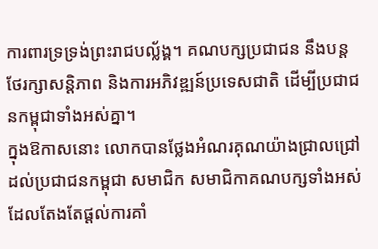ការពារទ្រទ្រង់ព្រះរាជបល្ល័ង្គ។ គណបក្សប្រជាជន នឹងបន្តថែរក្សាសន្តិភាព និងការអភិវឌ្ឍន៍ប្រទេសជាតិ ដើម្បីប្រជាជនកម្ពុជាទាំងអស់គ្នា។
ក្នុងឱកាសនោះ លោកបានថ្លែងអំណរគុណយ៉ាងជ្រាលជ្រៅដល់ប្រជាជនកម្ពុជា សមាជិក សមាជិកាគណបក្សទាំងអស់ ដែលតែងតែផ្តល់ការគាំ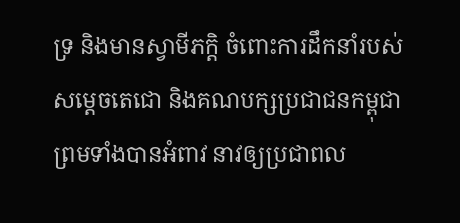ទ្រ និងមានស្វាមីភក្តិ ចំពោះការដឹកនាំរបស់សម្តេចតេជោ និងគណបក្សប្រជាជនកម្ពុជា ព្រមទាំងបានអំពាវ នាវឲ្យប្រជាពល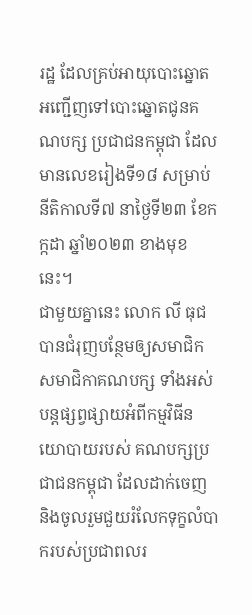រដ្ឋ ដែលគ្រប់អាយុបោះឆ្នោត អញ្ជើញទៅបោះឆ្នោតជូនគណបក្ស ប្រជាជនកម្ពុជា ដែលមានលេខរៀងទី១៨ សម្រាប់នីតិកាលទី៧ នាថ្ងៃទី២៣ ខែកក្កដា ឆ្នាំ២០២៣ ខាងមុខនេះ។
ជាមួយគ្នានេះ លោក លី ធុជ បានជំរុញបន្ថែមឲ្យសមាជិក សមាជិកាគណបក្ស ទាំងអស់ បន្តផ្សព្វផ្សាយអំពីកម្មវិធីនយោបាយរបស់ គណបក្សប្រជាជនកម្ពុជា ដែលដាក់ចេញ និងចូលរួមជួយរំលែកទុក្ខលំបាករបស់ប្រជាពលរ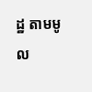ដ្ឋ តាមមូល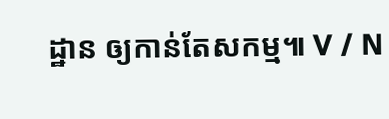ដ្ឋាន ឲ្យកាន់តែសកម្ម៕ V / N